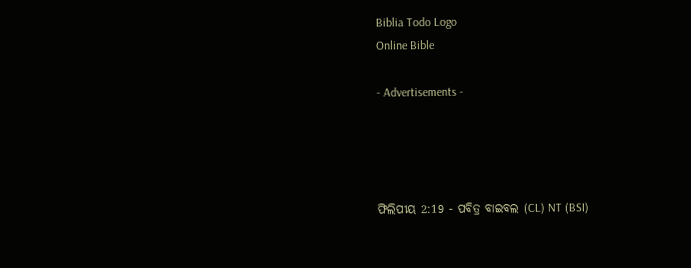Biblia Todo Logo
Online Bible

- Advertisements -




ଫିଲିପୀୟ 2:19 - ପବିତ୍ର ବାଇବଲ (CL) NT (BSI)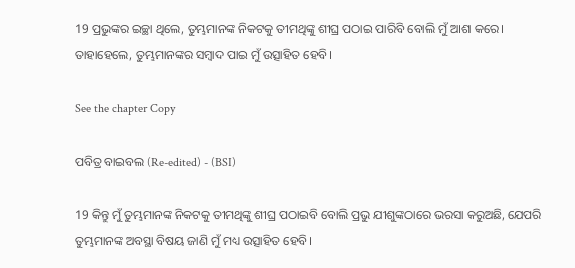19 ପ୍ରଭୁଙ୍କର ଇଚ୍ଛା ଥିଲେ, ତୁମ୍ଭମାନଙ୍କ ନିକଟକୁ ତୀମଥିଙ୍କୁ ଶୀଘ୍ର ପଠାଇ ପାରିବି ବୋଲି ମୁଁ ଆଶା କରେ। ତାହାହେଲେ, ତୁମ୍ଭମାନଙ୍କର ସମ୍ବାଦ ପାଇ ମୁଁ ଉତ୍ସାହିତ ହେବି।

See the chapter Copy

ପବିତ୍ର ବାଇବଲ (Re-edited) - (BSI)

19 କିନ୍ତୁ ମୁଁ ତୁମ୍ଭମାନଙ୍କ ନିକଟକୁ ତୀମଥିଙ୍କୁ ଶୀଘ୍ର ପଠାଇବି ବୋଲି ପ୍ରଭୁ ଯୀଶୁଙ୍କଠାରେ ଭରସା କରୁଅଛି, ଯେପରି ତୁମ୍ଭମାନଙ୍କ ଅବସ୍ଥା ବିଷୟ ଜାଣି ମୁଁ ମଧ୍ୟ ଉତ୍ସାହିତ ହେବି।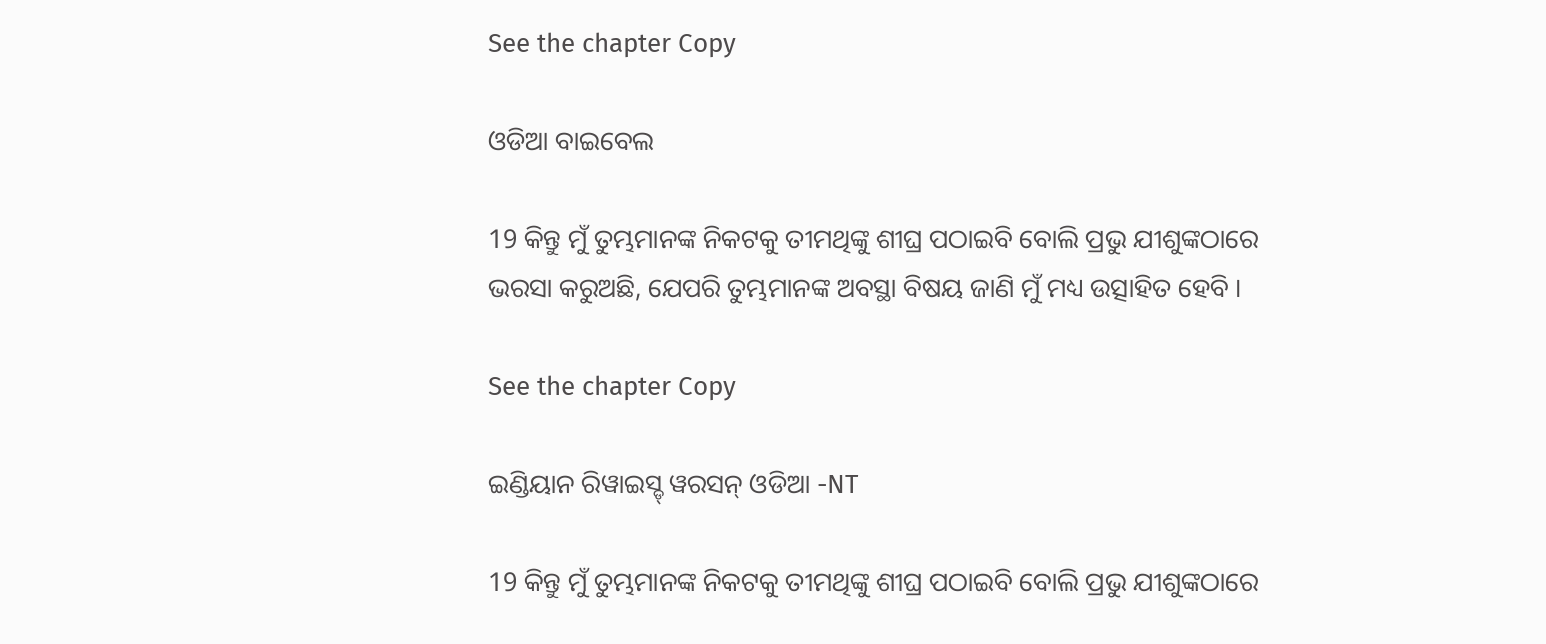See the chapter Copy

ଓଡିଆ ବାଇବେଲ

19 କିନ୍ତୁ ମୁଁ ତୁମ୍ଭମାନଙ୍କ ନିକଟକୁ ତୀମଥିଙ୍କୁ ଶୀଘ୍ର ପଠାଇବି ବୋଲି ପ୍ରଭୁ ଯୀଶୁଙ୍କଠାରେ ଭରସା କରୁଅଛି, ଯେପରି ତୁମ୍ଭମାନଙ୍କ ଅବସ୍ଥା ବିଷୟ ଜାଣି ମୁଁ ମଧ୍ୟ ଉତ୍ସାହିତ ହେବି ।

See the chapter Copy

ଇଣ୍ଡିୟାନ ରିୱାଇସ୍ଡ୍ ୱରସନ୍ ଓଡିଆ -NT

19 କିନ୍ତୁ ମୁଁ ତୁମ୍ଭମାନଙ୍କ ନିକଟକୁ ତୀମଥିଙ୍କୁ ଶୀଘ୍ର ପଠାଇବି ବୋଲି ପ୍ରଭୁ ଯୀଶୁଙ୍କଠାରେ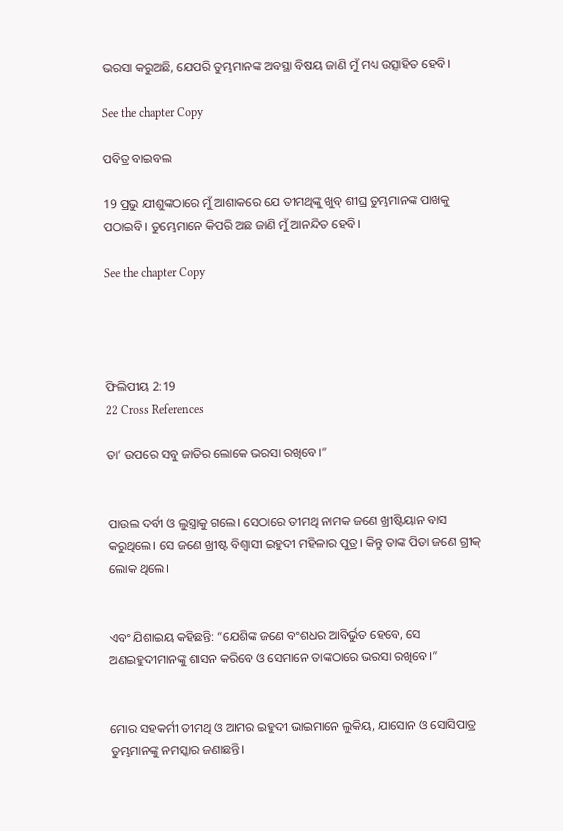ଭରସା କରୁଅଛି, ଯେପରି ତୁମ୍ଭମାନଙ୍କ ଅବସ୍ଥା ବିଷୟ ଜାଣି ମୁଁ ମଧ୍ୟ ଉତ୍ସାହିତ ହେବି।

See the chapter Copy

ପବିତ୍ର ବାଇବଲ

19 ପ୍ରଭୁ ଯୀଶୁଙ୍କଠାରେ ମୁଁ ଆଶାକରେ ଯେ ତୀମଥିଙ୍କୁ ଖୁବ୍ ଶୀଘ୍ର ତୁମ୍ଭମାନଙ୍କ ପାଖକୁ ପଠାଇବି। ତୁମ୍ଭେମାନେ କିପରି ଅଛ ଜାଣି ମୁଁ ଆନନ୍ଦିତ ହେବି।

See the chapter Copy




ଫିଲିପୀୟ 2:19
22 Cross References

ତା’ ଉପରେ ସବୁ ଜାତିର ଲୋକେ ଭରସା ରଖିବେ।”


ପାଉଲ ଦର୍ବୀ ଓ ଲୁସ୍ତ୍ରାକୁ ଗଲେ। ସେଠାରେ ତୀମଥି ନାମକ ଜଣେ ଖ୍ରୀଷ୍ଟିୟାନ ବାସ କରୁଥିଲେ। ସେ ଜଣେ ଖ୍ରୀଷ୍ଟ ବିଶ୍ୱାସୀ ଇହୁଦୀ ମହିଳାର ପୁତ୍ର। କିନ୍ତୁ ତାଙ୍କ ପିତା ଜଣେ ଗ୍ରୀକ୍ ଲୋକ ଥିଲେ।


ଏବଂ ଯିଶାଇୟ କହିଛନ୍ତି: “ଯେଶିଙ୍କ ଜଣେ ବଂଶଧର ଆବିର୍ଭୁତ ହେବେ, ସେ ଅଣଇହୁଦୀମାନଙ୍କୁ ଶାସନ କରିବେ ଓ ସେମାନେ ତାଙ୍କଠାରେ ଭରସା ରଖିବେ।”


ମୋର ସହକର୍ମୀ ତୀମଥି ଓ ଆମର ଇହୁଦୀ ଭାଇମାନେ ଲୁକିୟ, ଯାସୋନ ଓ ସୋସିପାତ୍ର ତୁମ୍ଭମାନଙ୍କୁ ନମସ୍କାର ଜଣାଛନ୍ତି।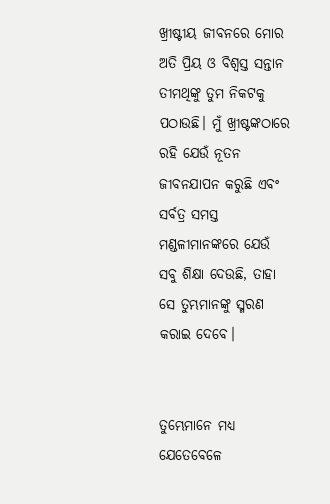ଖ୍ରୀଷ୍ଟୀୟ ଜୀବନରେ ମୋର ଅତି ପ୍ରିୟ ଓ ବିଶ୍ୱସ୍ତ ସନ୍ତାନ ତୀମଥିଙ୍କୁ ତୁମ ନିକଟକୁ ପଠାଉଛି। ମୁଁ ଖ୍ରୀଷ୍ଟଙ୍କଠାରେ ରହି ଯେଉଁ ନୂତନ ଜୀବନଯାପନ କରୁଛି ଏବଂ ସର୍ବତ୍ର ସମସ୍ତ ମଣ୍ଡଳୀମାନଙ୍କରେ ଯେଉଁ ସବୁ ଶିକ୍ଷା ଦେଉଛି, ତାହା ସେ ତୁମ୍ଭମାନଙ୍କୁ ସ୍ମରଣ କରାଇ ଦେବେ।


ତୁମ୍ଭେମାନେ ମଧ୍ୟ ଯେତେବେଳେ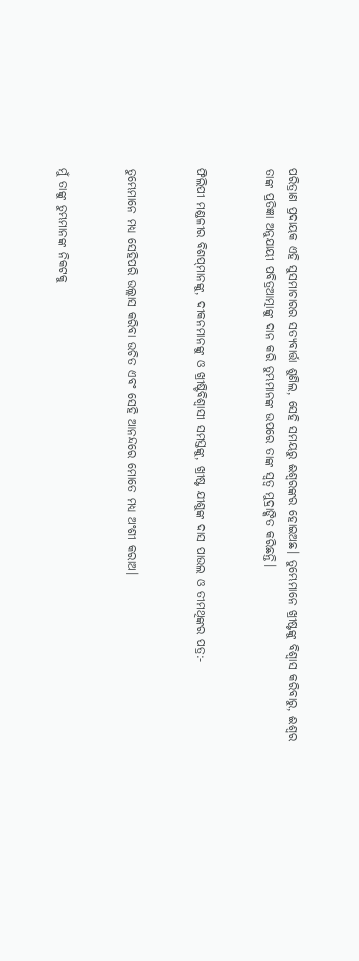ପରିତ୍ରାଣ ପ୍ରଦାୟକ ଏହି ସୁସମାଚାରର ସତ୍ୟବାର୍ତ୍ତା ଶୁଣିଲ, ସେହି ସମୟରୁ ଈଶ୍ୱରଙ୍କର ହୋଇଅଛ। ତୁମ୍ଭେମାନେ ଖ୍ରୀଷ୍ଟଙ୍କୁ ବିଶ୍ୱାସ କରିବାରୁ, ଈଶ୍ୱର ତାଙ୍କ ପ୍ରତିଜ୍ଞା ଅନୁଯାୟୀ ପବିତ୍ରଆତ୍ମାଙ୍କୁ ଦାନ କରି ତୁମ୍ଭମାନଙ୍କ ଉପରେ ତାଙ୍କ ସ୍ୱତ୍ୱ ମୁଦ୍ରାଙ୍କିତ କରିଛନ୍ତି।


ଫିଲିପୀ ମଣ୍ଡଳୀର ବିଶପ୍‌ମାନଙ୍କୁ, ଦୀକନମାନଙ୍କୁ ଓ ଖ୍ରୀଷ୍ଟିବିଶ୍ୱାସୀ ସମସ୍ତଙ୍କୁ, ଖ୍ରୀଷ୍ଟ ଯୀଶୁଙ୍କ ଦାସ ପାଉଲ ଓ ତୀମଥିଙ୍କର ପତ୍ର:-


ତୁମ୍ଭେମାନେ ମଧ୍ୟ ସେହିପରି ଉଲ୍ଲାସ କରିବା ଉଚିତ ଏବଂ ସେହି ଆନନ୍ଦରେ ମୋତେ ମଧ୍ୟ ଅଂଶୀ କରାଅ।


ମୁଁ ତାଙ୍କୁ ତୁମ୍ଭମାନଙ୍କ ନିକଟକୁ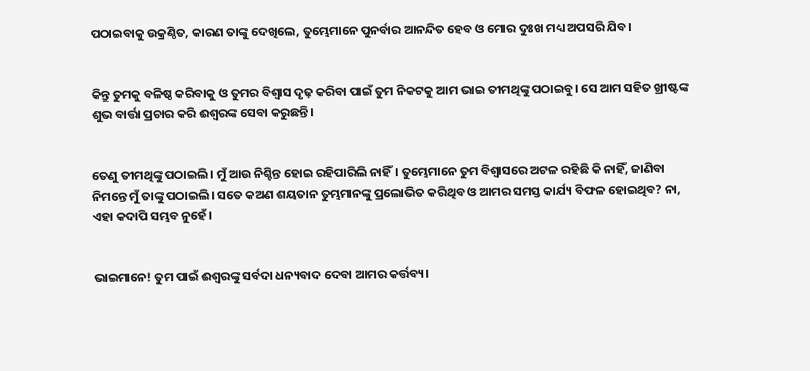ପଠାଇବାକୁ ଉକ୍ରଣ୍ଠିତ, କାରଣ ତାଙ୍କୁ ଦେଖିଲେ, ତୁମ୍ଭେମାନେ ପୁନର୍ବାର ଆନନ୍ଦିତ ହେବ ଓ ମୋର ଦୁଃଖ ମଧ୍ୟ ଅପସରି ଯିବ।


କିନ୍ତୁ ତୁମକୁ ବଳିଷ୍ଠ କରିବାକୁ ଓ ତୁମର ବିଶ୍ୱାସ ଦୃଢ଼ କରିବା ପାଇଁ ତୁମ ନିକଟକୁ ଆମ ଭାଇ ତୀମଥିଙ୍କୁ ପଠାଇବୁ। ସେ ଆମ ସହିତ ଖ୍ରୀଷ୍ଟଙ୍କ ଶୁଭ ବାର୍ତ୍ତା ପ୍ରଚାର କରି ଈଶ୍ୱରଙ୍କ ସେବା କରୁଛନ୍ତି।


ତେଣୁ ତୀମଥିଙ୍କୁ ପଠାଇଲି। ମୁଁ ଆଉ ନିଶ୍ଚିନ୍ତ ହୋଇ ରହିପାରିଲି ନାହିଁ। ତୁମ୍ଭେମାନେ ତୁମ ବିଶ୍ୱାସରେ ଅଟଳ ରହିଛି କି ନାହିଁ, ଜାଣିବା ନିମନ୍ତେ ମୁଁ ତାଙ୍କୁ ପଠାଇଲି। ସତେ କଅଣ ଶୟତାନ ତୁମ୍ଭମାନଙ୍କୁ ପ୍ରଲୋଭିତ କରିଥିବ ଓ ଆମର ସମସ୍ତ କାର୍ଯ୍ୟ ବିଫଳ ହୋଇଥିବ? ନା, ଏହା କଦାପି ସମ୍ଭବ ନୁହେଁ।


ଭାଇମାନେ! ତୁମ ପାଇଁ ଈଶ୍ୱରଙ୍କୁ ସର୍ବଦା ଧନ୍ୟବାଦ ଦେବା ଆମର କର୍ତ୍ତବ୍ୟ।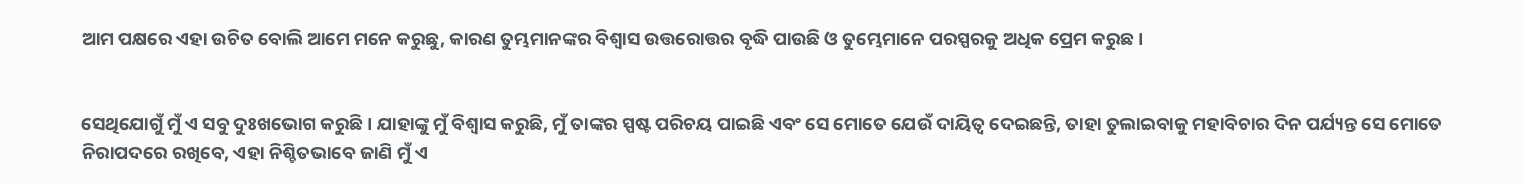ଆମ ପକ୍ଷରେ ଏହା ଉଚିତ ବୋଲି ଆମେ ମନେ କରୁଛୁ, କାରଣ ତୁମ୍ଭମାନଙ୍କର ବିଶ୍ୱାସ ଉତ୍ତରୋତ୍ତର ବୃଦ୍ଧି ପାଉଛି ଓ ତୁମ୍ଭେମାନେ ପରସ୍ପରକୁ ଅଧିକ ପ୍ରେମ କରୁଛ।


ସେଥିଯୋଗୁଁ ମୁଁ ଏ ସବୁ ଦୁଃଖଭୋଗ କରୁଛି। ଯାହାଙ୍କୁ ମୁଁ ବିଶ୍ୱାସ କରୁଛି, ମୁଁ ତାଙ୍କର ସ୍ପଷ୍ଟ ପରିଚୟ ପାଇଛି ଏବଂ ସେ ମୋତେ ଯେଉଁ ଦାୟିତ୍ୱ ଦେଇଛନ୍ତି, ତାହା ତୁଲାଇବାକୁ ମହାବିଚାର ଦିନ ପର୍ଯ୍ୟନ୍ତ ସେ ମୋତେ ନିରାପଦରେ ରଖିବେ, ଏହା ନିଶ୍ଚିତଭାବେ ଜାଣି ମୁଁ ଏ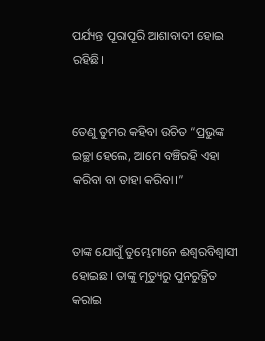ପର୍ଯ୍ୟନ୍ତ ପୂରାପୂରି ଆଶାବାଦୀ ହୋଇ ରହିଛି।


ତେଣୁ ତୁମର କହିବା ଉଚିତ “ପ୍ରଭୁଙ୍କ ଇଚ୍ଛା ହେଲେ, ଆମେ ବଞ୍ଚିରହି ଏହା କରିବା ବା ତାହା କରିବା।”


ତାଙ୍କ ଯୋଗୁଁ ତୁମ୍ଭେମାନେ ଈଶ୍ୱରବିଶ୍ୱାସୀ ହୋଇଛ। ତାଙ୍କୁ ମୃତ୍ୟୁରୁ ପୁନରୁତ୍ଥିତ କରାଇ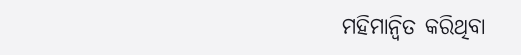ମହିମାନ୍ୱିତ କରିଥିବା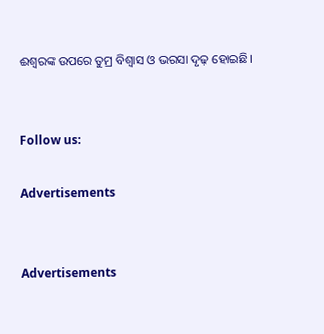ଈଶ୍ୱରଙ୍କ ଉପରେ ତୁମ୍ର ବିଶ୍ୱାସ ଓ ଭରସା ଦୃଢ଼ ହୋଇଛି।


Follow us:

Advertisements


Advertisements